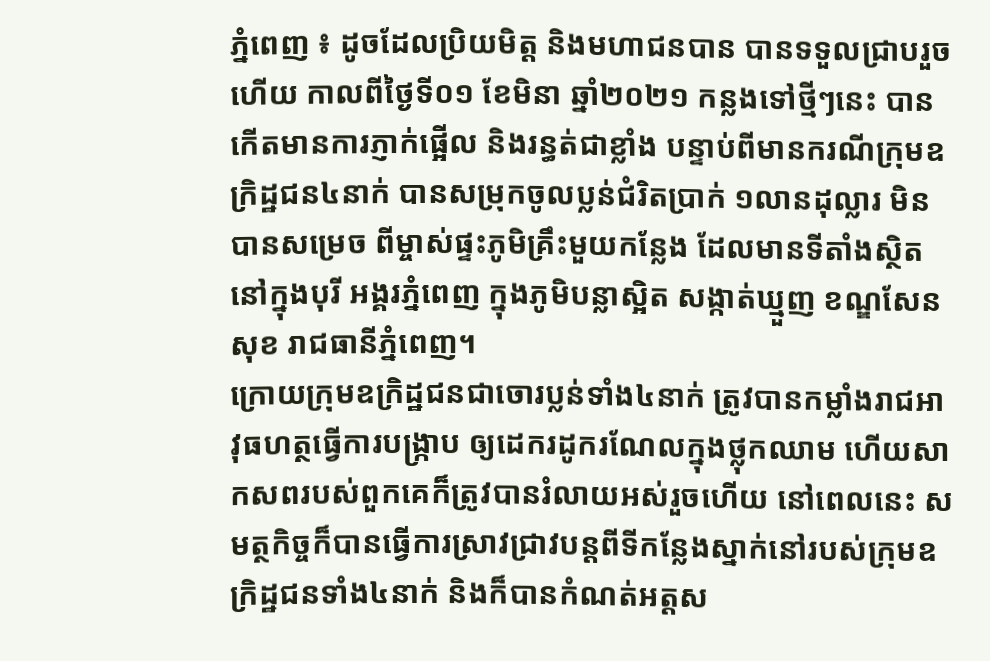ភ្នំពេញ ៖ ដូចដែលប្រិយមិត្ត និងមហាជនបាន បានទទួលជ្រាបរួចហើយ កាលពីថ្ងៃទី០១ ខែមិនា ឆ្នាំ២០២១ កន្លងទៅថ្មីៗនេះ បានកើតមានការភ្ញាក់ផ្អើល និងរន្ធត់ជាខ្លាំង បន្ទាប់ពីមានករណីក្រុមឧក្រិដ្ឋជន៤នាក់ បានសម្រុកចូលប្លន់ជំរិតប្រាក់ ១លានដុល្លារ មិនបានសម្រេច ពីម្ចាស់ផ្ទះភូមិគ្រឹះមួយកន្លែង ដែលមានទីតាំងស្ថិតនៅក្នុងបុរី អង្គរភ្នំពេញ ក្នុងភូមិបន្លាស្អិត សង្កាត់ឃ្មួញ ខណ្ឌសែនសុខ រាជធានីភ្នំពេញ។
ក្រោយក្រុមឧក្រិដ្ឋជនជាចោរប្លន់ទាំង៤នាក់ ត្រូវបានកម្លាំងរាជអាវុធហត្ថធ្វើការបង្ក្រាប ឲ្យដេករដូករណែលក្នុងថ្លុកឈាម ហើយសាកសពរបស់ពួកគេក៏ត្រូវបានរំលាយអស់រួចហើយ នៅពេលនេះ សមត្ថកិច្ចក៏បានធ្វើការស្រាវជ្រាវបន្តពីទីកន្លែងស្នាក់នៅរបស់ក្រុមឧក្រិដ្ឋជនទាំង៤នាក់ និងក៏បានកំណត់អត្តស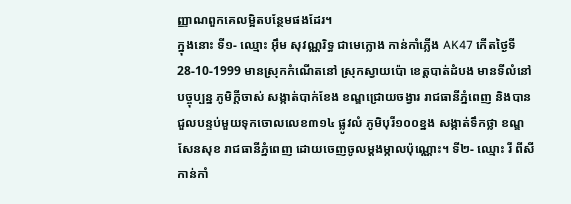ញ្ញាណពួកគេលម្អិតបន្ថែមផងដែរ។
ក្នុងនោះ ទី១- ឈ្មោះ អ៊ឹម សុវណ្ណរិទ្ធ ជាមេក្លោង កាន់កាំភ្លើង AK47 កើតថ្ងៃទី 28-10-1999 មានស្រុកកំណើតនៅ ស្រុកស្វាយប៉ោ ខេត្តបាត់ដំបង មានទីលំនៅបច្ចុប្បន្ន ភូមិក្តីចាស់ សង្កាត់បាក់ខែង ខណ្ឌជ្រោយចង្វារ រាជធានីភ្នំពេញ និងបានជួលបន្ទប់មួយទុកចោលលេខ៣១៤ ផ្លូវលំ ភូមិបុរី១០០ខ្នង សង្កាត់ទឹកថ្លា ខណ្ឌសែនសុខ រាជធានីភ្នំពេញ ដោយចេញចូលម្តងម្កាលប៉ុណ្ណោះ។ ទី២- ឈ្មោះ រី ពីសី កាន់កាំ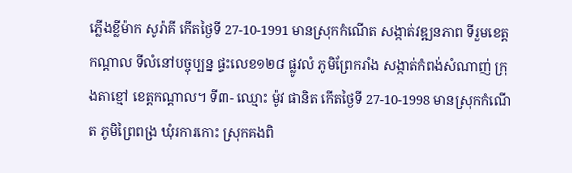ភ្លើងខ្លីម៉ាក សូរ៉ាគី កើតថ្ងៃទី 27-10-1991 មានស្រុកកំណើត សង្កាត់វឌ្ឍនភាព ទីរួមខេត្តកណ្តាល ទីលំនៅបច្ចុប្បន្ន ផ្ទះលេខ១២៨ ផ្លូវលំ ភូមិព្រែករាំង សង្កាត់កំពង់សំណាញ់ ក្រុងតាខ្មៅ ខេត្តកណ្តាល។ ទី៣- ឈ្មោះ ម៉ូវ ផានិត កើតថ្ងៃទី 27-10-1998 មានស្រុកកំណើត ភូមិព្រៃពង្រ ឃុំរការកោះ ស្រុកគងពិ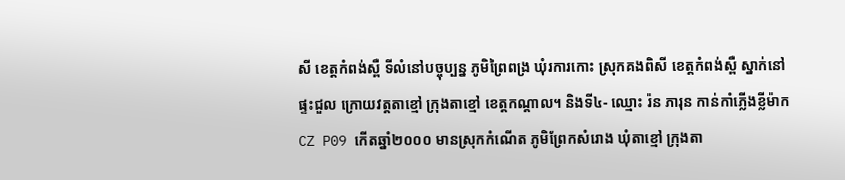សី ខេត្តកំពង់ស្ពឺ ទីលំនៅបច្ចុប្បន្ន ភូមិព្រៃពង្រ ឃុំរការកោះ ស្រុកគងពិសី ខេត្តកំពង់ស្ពឺ ស្នាក់នៅផ្ទះជួល ក្រោយវត្តតាខ្មៅ ក្រុងតាខ្មៅ ខេត្តកណ្តាល។ និងទី៤- ឈ្មោះ រ៉ន ភារុន កាន់កាំភ្លើងខ្លីម៉ាកCZ P09 កើតឆ្នាំ២០០០ មានស្រុកកំណើត ភូមិព្រែកសំរោង ឃុំតាខ្មៅ ក្រុងតា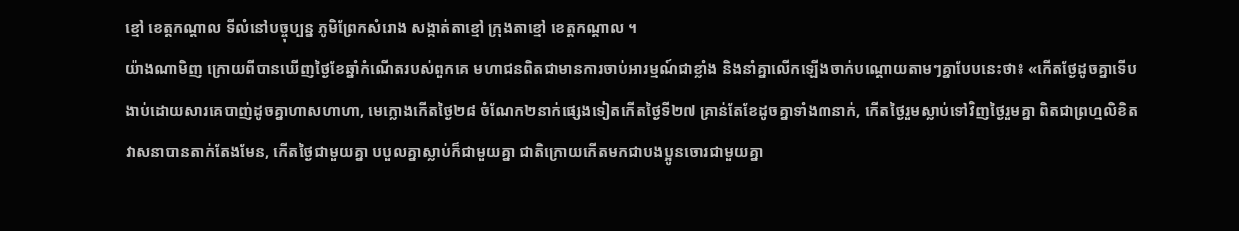ខ្មៅ ខេត្តកណ្តាល ទីលំនៅបច្ចុប្បន្ន ភូមិព្រែកសំរោង សង្កាត់តាខ្មៅ ក្រុងតាខ្មៅ ខេត្តកណ្តាល ។
យ៉ាងណាមិញ ក្រោយពីបានឃើញថ្ងៃខែឆ្នាំកំណើតរបស់ពួកគេ មហាជនពិតជាមានការចាប់អារម្មណ៍ជាខ្លាំង និងនាំគ្នាលើកឡើងចាក់បណ្តោយតាមៗគ្នាបែបនេះថា៖ «កើតថ្ងែដូចគ្នាទើបងាប់ដោយសារគេបាញ់ដូចគ្នាហាសហាហា, មេក្លោងកើតថ្ងៃ២៨ ចំណែក២នាក់ផ្សេងទៀតកើតថ្ងៃទី២៧ គ្រាន់តែខែដូចគ្នាទាំង៣នាក់, កើតថ្ងៃរួមស្លាប់ទៅវិញថ្ងៃរួមគ្នា ពិតជាព្រហ្មលិខិតវាសនាបានតាក់តែងមែន, កើតថ្ងៃជាមួយគ្នា បបួលគ្នាស្លាប់ក៏ជាមួយគ្នា ជាតិក្រោយកើតមកជាបងប្អូនចោរជាមួយគ្នា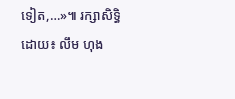ទៀត,…»៕ រក្សាសិទ្ធិដោយ៖ លឹម ហុង